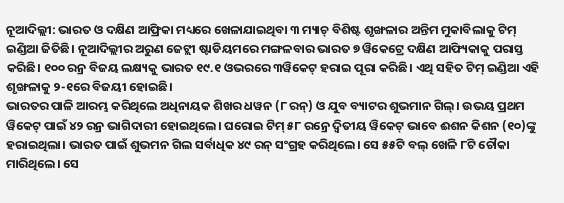ନୂଆଦିଲ୍ଲୀ: ଭାରତ ଓ ଦକ୍ଷିଣ ଆଫ୍ରିକା ମଧ୍ୟରେ ଖେଳାଯାଇଥିବା ୩ ମ୍ୟାଚ୍ ବିଶିଷ୍ଟ ଶୃଙ୍ଖଳାର ଅନ୍ତିମ ମୁକାବିଲାକୁ ଟିମ୍ ଇଣ୍ଡିଆ ଜିତିଛି। ନୂଆଦିଲ୍ଲୀର ଅରୁଣ ଜେଟ୍ଲୀ ଷ୍ଟାଡିୟମରେ ମଙ୍ଗଳବାର ଭାରତ ୭ ୱିକେଟ୍ରେ ଦକ୍ଷିଣ ଆଫ୍ୟିକାକୁ ପରାସ୍ତ କରିଛି। ୧୦୦ ରନ୍ର ବିଜୟ ଲକ୍ଷ୍ୟକୁ ଭାରତ ୧୯.୧ ଓଭରରେ ୩ୱିକେଟ୍ ହରାଇ ପୂରା କରିଛି। ଏଥି ସହିତ ଟିମ୍ ଇଣ୍ଡିଆ ଏହି ଶୃଙ୍ଖଳାକୁ ୨-୧ରେ ବିଜୟୀ ହୋଇଛି।
ଭାରତର ପାଳି ଆରମ୍ଭ କରିଥିଲେ ଅଧିନାୟକ ଶିଖର ଧୱନ (୮ ରନ୍) ଓ ଯୁବ ବ୍ୟାଟର ଶୁଭମାନ ଗିଲ୍। ଉଭୟ ପ୍ରଥମ ୱିକେଟ୍ ପାଇଁ ୪୨ ରନ୍ର ଭାଗିଦାରୀ ହୋଇଥିଲେ। ଘରୋଇ ଟିମ୍ ୫୮ ରନ୍ରେ ଦ୍ବିତୀୟ ୱିକେଟ୍ ଭାବେ ଈଶନ କିଶନ (୧୦)ଙ୍କୁ ହରାଇଥିଲା। ଭାରତ ପାଇଁ ଶୁଭମନ ଗିଲ ସର୍ବାଧିକ ୪୯ ରନ୍ ସଂଗ୍ରହ କରିଥିଲେ। ସେ ୫୫ଟି ବଲ୍ ଖେଳି ୮ଟି ଚୌକା ମାରିଥିଲେ। ସେ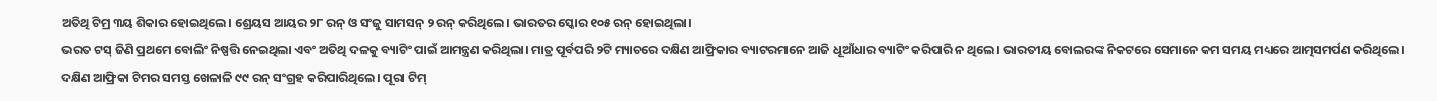ଅତିଥି ଟିମ୍ର ୩ୟ ଶିକାର ହୋଇଥିଲେ। ଶ୍ରେୟସ ଆୟର ୨୮ ରନ୍ ଓ ସଂଜୁ ସାମସନ୍ ୨ ରନ୍ କରିଥିଲେ। ଭାରତର ସ୍କୋର ୧୦୫ ରନ୍ ହୋଇଥିଲା।
ଭରତ ଟସ୍ ଜିଣି ପ୍ରଥମେ ବୋଲିଂ ନିଷ୍ପତ୍ତି ନେଇଥିଲା ଏବଂ ଅତିଥି ଦଳକୁ ବ୍ୟାଟିଂ ପାଇଁ ଆମନ୍ତ୍ରଣ କରିଥିଲା। ମାତ୍ର ପୂର୍ବପରି ୨ଟି ମ୍ୟାଚରେ ଦକ୍ଷିଣ ଆଫ୍ରିକାର ବ୍ୟାଟରମାନେ ଆଜି ଧୂଆଁଧାର ବ୍ୟାଟିଂ କରିପାରି ନ ଥିଲେ। ଭାରତୀୟ ବୋଲରଙ୍କ ନିକଟରେ ସେମାନେ କମ ସମୟ ମଧ୍ୟରେ ଆତ୍ମସମର୍ପଣ କରିଥିଲେ। ଦକ୍ଷିଣ ଆଫ୍ରିକା ଟିମର ସମସ୍ତ ଖେଳାଳି ୯୯ ରନ୍ ସଂଗ୍ରହ କରିପାରିଥିଲେ। ପୂରା ଟିମ୍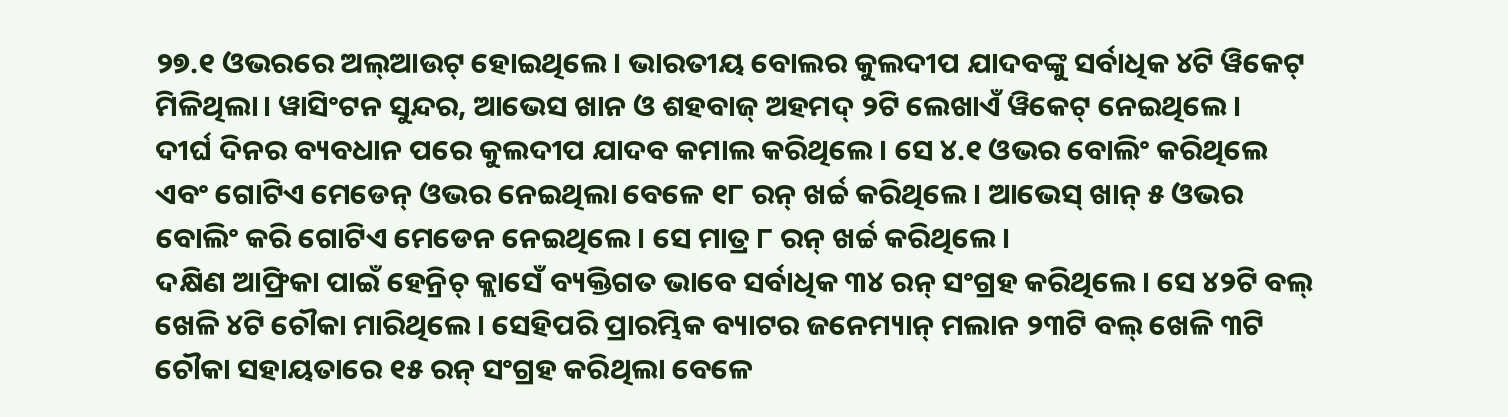୨୭.୧ ଓଭରରେ ଅଲ୍ଆଉଟ୍ ହୋଇଥିଲେ। ଭାରତୀୟ ବୋଲର କୁଲଦୀପ ଯାଦବଙ୍କୁ ସର୍ବାଧିକ ୪ଟି ୱିକେଟ୍ ମିଳିଥିଲା। ୱାସିଂଟନ ସୁନ୍ଦର, ଆଭେସ ଖାନ ଓ ଶହବାଜ୍ ଅହମଦ୍ ୨ଟି ଲେଖାଏଁ ୱିକେଟ୍ ନେଇଥିଲେ।
ଦୀର୍ଘ ଦିନର ବ୍ୟବଧାନ ପରେ କୁଲଦୀପ ଯାଦବ କମାଲ କରିଥିଲେ। ସେ ୪.୧ ଓଭର ବୋଲିଂ କରିଥିଲେ ଏବଂ ଗୋଟିଏ ମେଡେନ୍ ଓଭର ନେଇଥିଲା ବେଳେ ୧୮ ରନ୍ ଖର୍ଚ୍ଚ କରିଥିଲେ। ଆଭେସ୍ ଖାନ୍ ୫ ଓଭର ବୋଲିଂ କରି ଗୋଟିଏ ମେଡେନ ନେଇଥିଲେ। ସେ ମାତ୍ର ୮ ରନ୍ ଖର୍ଚ୍ଚ କରିଥିଲେ।
ଦକ୍ଷିଣ ଆଫ୍ରିକା ପାଇଁ ହେନ୍ରିଚ୍ କ୍ଲାସେଁ ବ୍ୟକ୍ତିଗତ ଭାବେ ସର୍ବାଧିକ ୩୪ ରନ୍ ସଂଗ୍ରହ କରିଥିଲେ। ସେ ୪୨ଟି ବଲ୍ ଖେଳି ୪ଟି ଚୌକା ମାରିଥିଲେ। ସେହିପରି ପ୍ରାରମ୍ଭିକ ବ୍ୟାଟର ଜନେମ୍ୟାନ୍ ମଲାନ ୨୩ଟି ବଲ୍ ଖେଳି ୩ଟି ଚୌକା ସହାୟତାରେ ୧୫ ରନ୍ ସଂଗ୍ରହ କରିଥିଲା ବେଳେ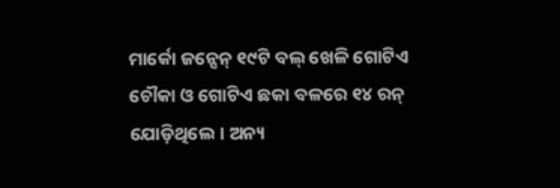ମାର୍କୋ ଜନ୍ସେନ୍ ୧୯ଟି ବଲ୍ ଖେଳି ଗୋଟିଏ ଚୌକା ଓ ଗୋଟିଏ ଛକା ବଳରେ ୧୪ ରନ୍ ଯୋଡ଼ିଥିଲେ। ଅନ୍ୟ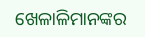ଖେଳାଳିମାନଙ୍କର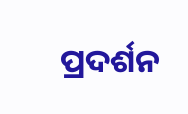ପ୍ରଦର୍ଶନ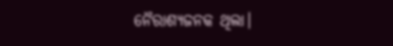ନୈରାଶ୍ୟଜନକ ଥିଲା।